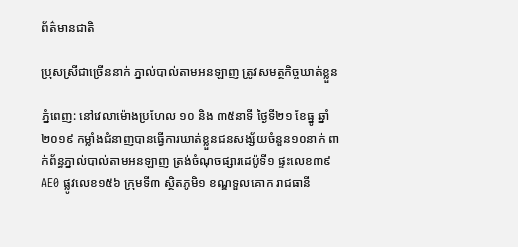ព័ត៌មានជាតិ

ប្រុសស្រីជាច្រើននាក់ ភ្នាល់បាល់តាមអនឡាញ ត្រូវសមត្ថកិច្ចឃាត់ខ្លួន

ភ្នំពេញ: នៅវេលាម៉ោងប្រហែល ១០ និង ៣៥នាទី ថ្ងៃទី២១ ខែធ្នូ ឆ្នាំ២០១៩ កម្លាំងជំនាញបានធ្វើការឃាត់ខ្លួនជនសង្ស័យចំនួន១០នាក់ ពាក់ព័ន្ធភ្នាល់បាល់តាមអនឡាញ ត្រង់ចំណុចផ្សារដេប៉ូទី១ ផ្ទះលេខ៣៩AE0 ផ្លូវលេខ១៥៦ ក្រុមទី៣ ស្ថិតភូមិ១ ខណ្ឌទួលគោក រាជធានី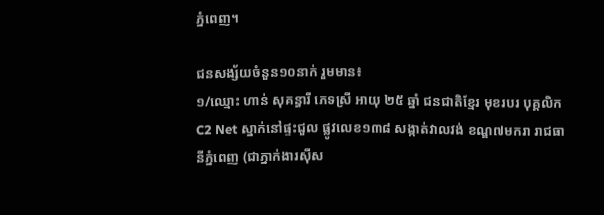ភ្នំពេញ។

ជនសង្ស័យចំនួន១០នាក់ រួមមាន៖
១/ឈ្មោះ ហាន់ សុគន្ធារី ភេទស្រី អាយុ ២៥ ឆ្នាំ ជនជាតិខ្មែរ មុខរបរ បុគ្គលិក C2 Net ស្នាក់នៅផ្ទះជួល ផ្លូវលេខ១៣៨ សង្កាត់វាលវង់ ខណ្ឌ៧មករា រាជធានីភ្នំពេញ (ជាភ្នាក់ងារស៊ីស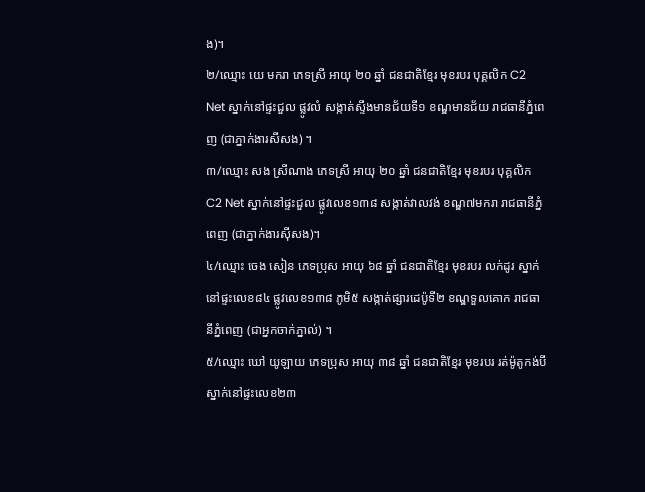ង)។
២/ឈ្មោះ យេ មករា ភេទស្រី អាយុ ២០ ឆ្នាំ ជនជាតិខ្មែរ មុខរបរ បុគ្គលិក C2 Net ស្នាក់នៅផ្ទះជួល ផ្លូវលំ សង្កាត់ស្ទឹងមានជ័យទី១ ខណ្ឌមានជ័យ រាជធានីភ្នំពេញ (ជាភ្នាក់ងារសីសង) ។
៣/ឈ្មោះ សង ស្រីណាង ភេទស្រី អាយុ ២០ ឆ្នាំ ជនជាតិខ្មែរ មុខរបរ បុគ្គលិក C2 Net ស្នាក់នៅផ្ទះជួល ផ្លូវលេខ១៣៨ សង្កាត់វាលវង់ ខណ្ឌ៧មករា រាជធានីភ្នំពេញ (ជាភ្នាក់ងារស៊ីសង)។
៤/ឈ្មោះ ចេង សៀន ភេទប្រុស អាយុ ៦៨ ឆ្នាំ ជនជាតិខ្មែរ មុខរបរ លក់ដូរ ស្នាក់នៅផ្ទះលេខ៨៤ ផ្លូវលេខ១៣៨ ភូមិ៥ សង្កាត់ផ្សារដេប៉ូទី២ ខណ្ឌទួលគោក រាជធានីភ្នំពេញ (ជាអ្នកចាក់ភ្នាល់) ។
៥/ឈ្មោះ ឃៅ យូឡាយ ភេទប្រុស អាយុ ៣៨ ឆ្នាំ ជនជាតិខ្មែរ មុខរបរ រត់ម៉ូតូកង់បី ស្នាក់នៅផ្ទះលេខ២៣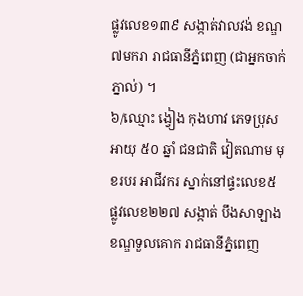ផ្លូវលេខ១៣៩ សង្កាត់វាលវង់ ខណ្ឌ៧មករា រាជធានីភ្នំពេញ (ជាអ្នកចាក់ភ្នាល់) ។
៦/ឈ្មោះ ង្វៀង កុងហាវ ភេទប្រុស អាយុ ៥០ ឆ្នាំ ជនជាតិ វៀតណាម មុខរបរ អាជីវករ ស្នាក់នៅផ្ទះលេខ៥ ផ្លូវលេខ២២៧ សង្កាត់ បឹងសាឡាង ខណ្ឌទួលគោក រាជធានីភ្នំពេញ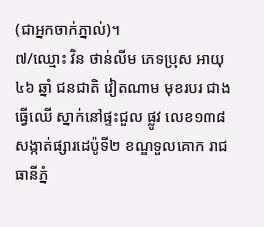(ជាអ្នកចាក់ភ្នាល់)។
៧/ឈ្មោះ វិន ថាន់លីម ភេទប្រុស អាយុ ៤៦ ឆ្នាំ ជនជាតិ វៀតណាម មុខរបរ ជាងធ្វើឈើ ស្នាក់នៅផ្ទះជួល ផ្លូវ លេខ១៣៨ សង្កាត់ផ្សារដេប៉ូទី២ ខណ្ឌទួលគោក រាជធានីភ្នំ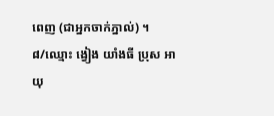ពេញ (ជាអ្នកចាក់ភ្នាល់) ។
៨/ឈ្មោះ ង្វៀង យាំងធី ប្រុស អាយុ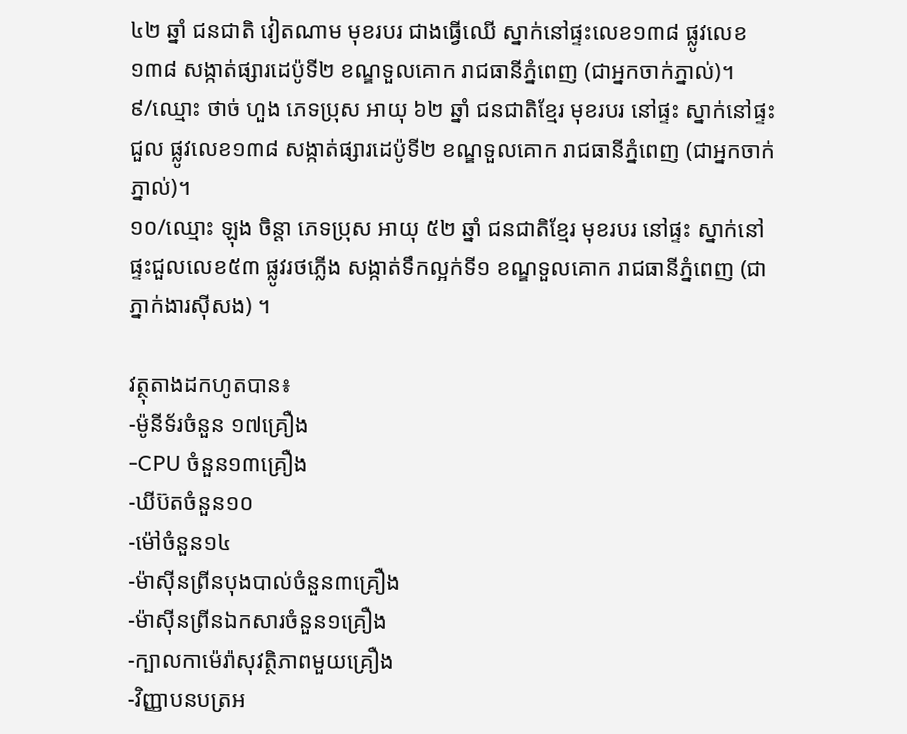៤២ ឆ្នាំ ជនជាតិ វៀតណាម មុខរបរ ជាងធ្វើឈើ ស្នាក់នៅផ្ទះលេខ១៣៨ ផ្លូវលេខ១៣៨ សង្កាត់ផ្សារដេប៉ូទី២ ខណ្ឌទួលគោក រាជធានីភ្នំពេញ (ជាអ្នកចាក់ភ្នាល់)។
៩/ឈ្មោះ ថាច់ ហួង ភេទប្រុស អាយុ ៦២ ឆ្នាំ ជនជាតិខ្មែរ មុខរបរ នៅផ្ទះ ស្នាក់នៅផ្ទះជួល ផ្លូវលេខ១៣៨ សង្កាត់ផ្សារដេប៉ូទី២ ខណ្ឌទួលគោក រាជធានីភ្នំពេញ (ជាអ្នកចាក់ភ្នាល់)។
១០/ឈ្មោះ ឡុង ចិន្តា ភេទប្រុស អាយុ ៥២ ឆ្នាំ ជនជាតិខ្មែរ មុខរបរ នៅផ្ទះ ស្នាក់នៅផ្ទះជួលលេខ៥៣ ផ្លូវរថភ្លើង សង្កាត់ទឹកល្អក់ទី១ ខណ្ឌទួលគោក រាជធានីភ្នំពេញ (ជាភ្នាក់ងារស៊ីសង) ។

វត្ថុតាងដកហូតបាន៖
-ម៉ូនីទ័រចំនួន ១៧គ្រឿង
-CPU ចំនួន១៣គ្រឿង
-ឃីប៊តចំនួន១០
-ម៉ៅចំនួន១៤
-ម៉ាស៊ីនព្រីនបុងបាល់ចំនួន៣គ្រឿង
-ម៉ាស៊ីនព្រីនឯកសារចំនួន១គ្រឿង
-ក្បាលកាម៉េរ៉ាសុវត្ថិភាពមួយគ្រឿង
-វិញ្ញាបនបត្រអ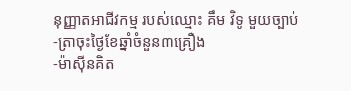នុញ្ញាតអាជីវកម្ម របស់ឈ្មោះ គឹម វិទូ មួយច្បាប់
-ត្រាចុះថ្ងៃខែឆ្នាំចំនួន៣គ្រឿង
-ម៉ាស៊ីនគិត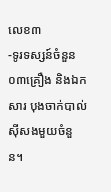លេខ៣
-ទូរទស្សន៍ចំនួន ០៣គ្រឿង និងឯកសារ បុងចាក់បាល់ស៊ីសងមួយចំនួន។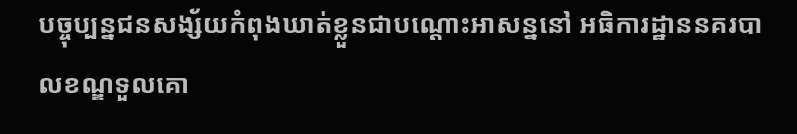បច្ចុប្បន្នជនសង្ស័យកំពុងឃាត់ខ្លួនជាបណ្ដោះអាសន្ននៅ អធិការដ្ឋាននគរបាលខណ្ឌទួលគោ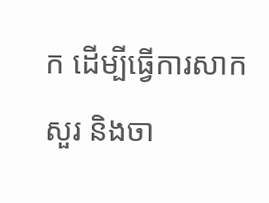ក ដើម្បីធ្វើការសាកសួរ និងចា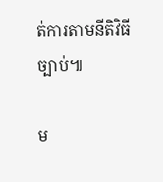ត់ការតាមនីតិវិធីច្បាប់៕

ម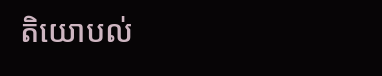តិយោបល់